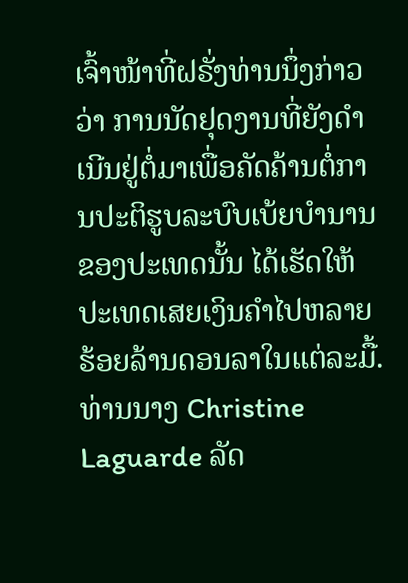ເຈົ້າໜ້າທີ່ຝຣັ່ງທ່ານນຶ່ງກ່າວວ່າ ການນັດຢຸດງານທີ່ຍັງດໍາເນີນຢູ່ຕໍ່ມາເພື່ອຄັດຄ້ານຕໍ່ການປະຕິຮູບລະບົບເບ້ຍບໍານານຂອງປະເທດນັ້ນ ໄດ້ເຮັດໃຫ້ປະເທດເສຍເງິນຄໍາໄປຫລາຍຮ້ອຍລ້ານດອນລາໃນແຕ່ລະມື້.
ທ່ານນາງ Christine Laguarde ລັດ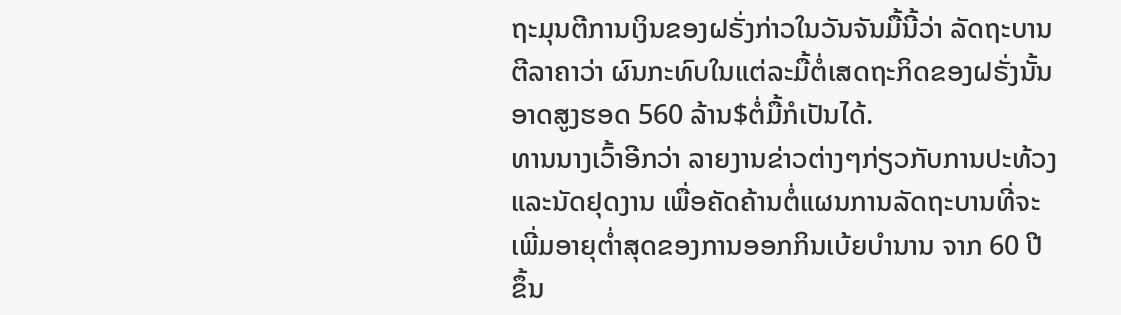ຖະມຸນຕີການເງິນຂອງຝຣັ່ງກ່າວໃນວັນຈັນມື້ນີ້ວ່າ ລັດຖະບານຕີລາຄາວ່າ ຜົນກະທົບໃນແຕ່ລະມື້ຕໍ່ເສດຖະກິດຂອງຝຣັ່ງນັ້ນ ອາດສູງຮອດ 560 ລ້ານ$ຕໍ່ມື້ກໍເປັນໄດ້.
ທານນາງເວົ້າອີກວ່າ ລາຍງານຂ່າວຕ່າງໆກ່ຽວກັບການປະທ້ວງແລະນັດຢຸດງານ ເພື່ອຄັດຄ້ານຕໍ່ແຜນການລັດຖະບານທີ່ຈະເພີ່ມອາຍຸຕໍ່າສຸດຂອງການອອກກິນເບ້ຍບໍານານ ຈາກ 60 ປີ ຂຶ້ນ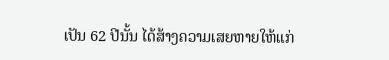ເປັນ 62 ປີນັ້ນ ໄດ້ສ້າງຄວາມເສຍຫາຍໃຫ້ແກ່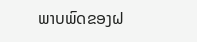ພາບພົດຂອງຝ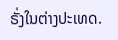ຣັ່ງໃນຕ່າງປະເທດ.